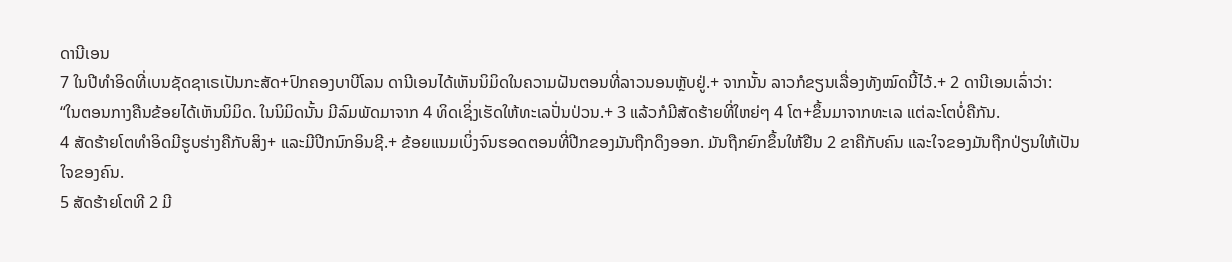ດານີເອນ
7 ໃນປີທຳອິດທີ່ເບນຊັດຊາເຣເປັນກະສັດ+ປົກຄອງບາບີໂລນ ດານີເອນໄດ້ເຫັນນິມິດໃນຄວາມຝັນຕອນທີ່ລາວນອນຫຼັບຢູ່.+ ຈາກນັ້ນ ລາວກໍຂຽນເລື່ອງທັງໝົດນີ້ໄວ້.+ 2 ດານີເອນເລົ່າວ່າ:
“ໃນຕອນກາງຄືນຂ້ອຍໄດ້ເຫັນນິມິດ. ໃນນິມິດນັ້ນ ມີລົມພັດມາຈາກ 4 ທິດເຊິ່ງເຮັດໃຫ້ທະເລປັ່ນປ່ວນ.+ 3 ແລ້ວກໍມີສັດຮ້າຍທີ່ໃຫຍ່ໆ 4 ໂຕ+ຂຶ້ນມາຈາກທະເລ ແຕ່ລະໂຕບໍ່ຄືກັນ.
4 ສັດຮ້າຍໂຕທຳອິດມີຮູບຮ່າງຄືກັບສິງ+ ແລະມີປີກນົກອິນຊີ.+ ຂ້ອຍແນມເບິ່ງຈົນຮອດຕອນທີ່ປີກຂອງມັນຖືກດຶງອອກ. ມັນຖືກຍົກຂຶ້ນໃຫ້ຢືນ 2 ຂາຄືກັບຄົນ ແລະໃຈຂອງມັນຖືກປ່ຽນໃຫ້ເປັນໃຈຂອງຄົນ.
5 ສັດຮ້າຍໂຕທີ 2 ມີ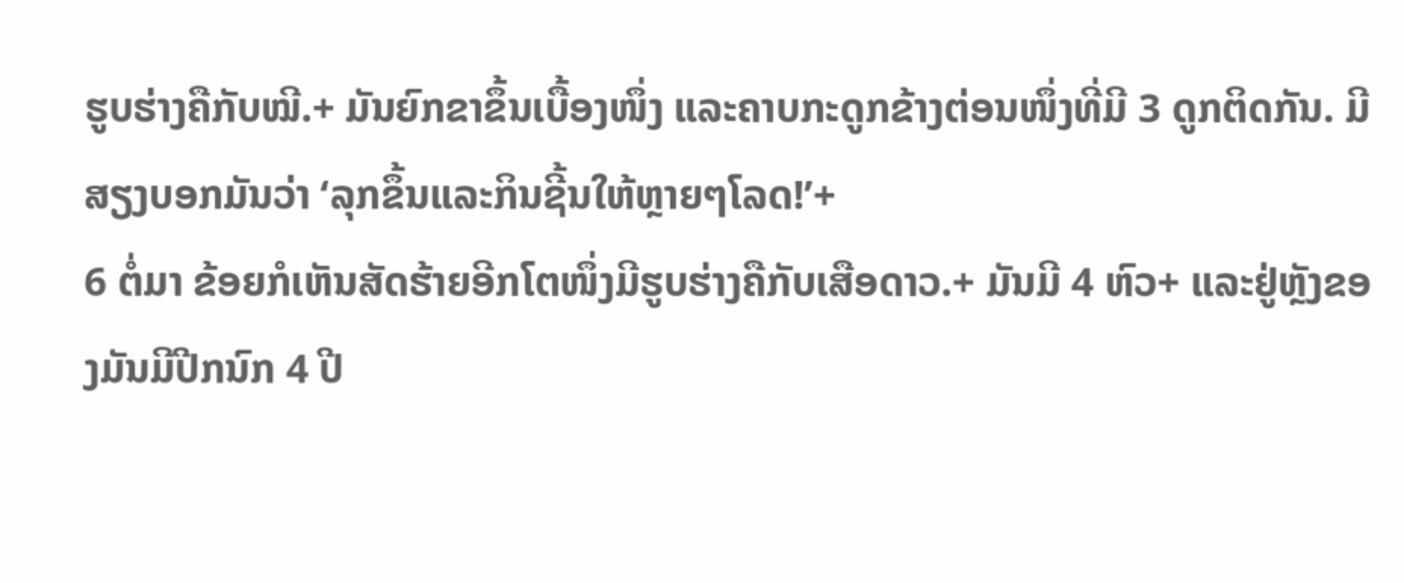ຮູບຮ່າງຄືກັບໝີ.+ ມັນຍົກຂາຂຶ້ນເບື້ອງໜຶ່ງ ແລະຄາບກະດູກຂ້າງຕ່ອນໜຶ່ງທີ່ມີ 3 ດູກຕິດກັນ. ມີສຽງບອກມັນວ່າ ‘ລຸກຂຶ້ນແລະກິນຊີ້ນໃຫ້ຫຼາຍໆໂລດ!’+
6 ຕໍ່ມາ ຂ້ອຍກໍເຫັນສັດຮ້າຍອີກໂຕໜຶ່ງມີຮູບຮ່າງຄືກັບເສືອດາວ.+ ມັນມີ 4 ຫົວ+ ແລະຢູ່ຫຼັງຂອງມັນມີປີກນົກ 4 ປີ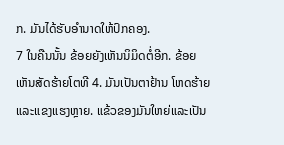ກ. ມັນໄດ້ຮັບອຳນາດໃຫ້ປົກຄອງ.
7 ໃນຄືນນັ້ນ ຂ້ອຍຍັງເຫັນນິມິດຕໍ່ອີກ. ຂ້ອຍເຫັນສັດຮ້າຍໂຕທີ 4. ມັນເປັນຕາຢ້ານ ໂຫດຮ້າຍ ແລະແຂງແຮງຫຼາຍ. ແຂ້ວຂອງມັນໃຫຍ່ແລະເປັນ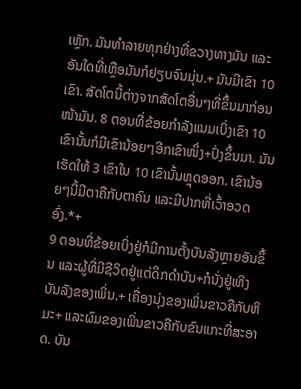ເຫຼັກ. ມັນທຳລາຍທຸກຢ່າງທີ່ຂວາງທາງມັນ ແລະອັນໃດທີ່ເຫຼືອມັນກໍຢຽບຈົນມຸ່ນ.+ ມັນມີເຂົາ 10 ເຂົາ. ສັດໂຕນີ້ຕ່າງຈາກສັດໂຕອື່ນໆທີ່ຂຶ້ນມາກ່ອນໜ້າມັນ. 8 ຕອນທີ່ຂ້ອຍກຳລັງແນມເບິ່ງເຂົາ 10 ເຂົານັ້ນກໍມີເຂົານ້ອຍໆອີກເຂົາໜຶ່ງ+ປົ່ງຂຶ້ນມາ. ມັນເຮັດໃຫ້ 3 ເຂົາໃນ 10 ເຂົານັ້ນຫຼຸດອອກ. ເຂົານ້ອຍໆນີ້ມີຕາຄືກັບຕາຄົນ ແລະມີປາກທີ່ເວົ້າອວດອົ່ງ.*+
9 ຕອນທີ່ຂ້ອຍເບິ່ງຢູ່ກໍມີການຕັ້ງບັນລັງຫຼາຍອັນຂຶ້ນ ແລະຜູ້ທີ່ມີຊີວິດຢູ່ແຕ່ດຶກດຳບັນ+ກໍນັ່ງຢູ່ເທິງບັນລັງຂອງເພິ່ນ.+ ເຄື່ອງນຸ່ງຂອງເພິ່ນຂາວຄືກັບຫິມະ+ ແລະຜົມຂອງເພິ່ນຂາວຄືກັບຂົນແກະທີ່ສະອາດ. ບັນ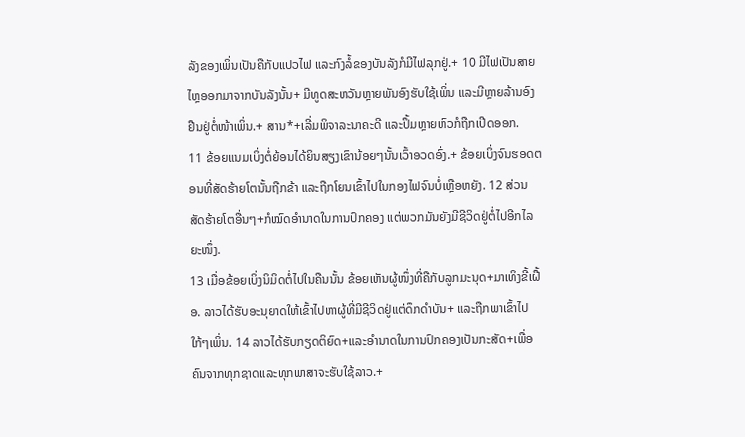ລັງຂອງເພິ່ນເປັນຄືກັບແປວໄຟ ແລະກົງລໍ້ຂອງບັນລັງກໍມີໄຟລຸກຢູ່.+ 10 ມີໄຟເປັນສາຍໄຫຼອອກມາຈາກບັນລັງນັ້ນ+ ມີທູດສະຫວັນຫຼາຍພັນອົງຮັບໃຊ້ເພິ່ນ ແລະມີຫຼາຍລ້ານອົງຢືນຢູ່ຕໍ່ໜ້າເພິ່ນ.+ ສານ*+ເລີ່ມພິຈາລະນາຄະດີ ແລະປຶ້ມຫຼາຍຫົວກໍຖືກເປີດອອກ.
11 ຂ້ອຍແນມເບິ່ງຕໍ່ຍ້ອນໄດ້ຍິນສຽງເຂົານ້ອຍໆນັ້ນເວົ້າອວດອົ່ງ.+ ຂ້ອຍເບິ່ງຈົນຮອດຕອນທີ່ສັດຮ້າຍໂຕນັ້ນຖືກຂ້າ ແລະຖືກໂຍນເຂົ້າໄປໃນກອງໄຟຈົນບໍ່ເຫຼືອຫຍັງ. 12 ສ່ວນສັດຮ້າຍໂຕອື່ນໆ+ກໍໝົດອຳນາດໃນການປົກຄອງ ແຕ່ພວກມັນຍັງມີຊີວິດຢູ່ຕໍ່ໄປອີກໄລຍະໜຶ່ງ.
13 ເມື່ອຂ້ອຍເບິ່ງນິມິດຕໍ່ໄປໃນຄືນນັ້ນ ຂ້ອຍເຫັນຜູ້ໜຶ່ງທີ່ຄືກັບລູກມະນຸດ+ມາເທິງຂີ້ເຝື້ອ. ລາວໄດ້ຮັບອະນຸຍາດໃຫ້ເຂົ້າໄປຫາຜູ້ທີ່ມີຊີວິດຢູ່ແຕ່ດຶກດຳບັນ+ ແລະຖືກພາເຂົ້າໄປໃກ້ໆເພິ່ນ. 14 ລາວໄດ້ຮັບກຽດຕິຍົດ+ແລະອຳນາດໃນການປົກຄອງເປັນກະສັດ+ເພື່ອຄົນຈາກທຸກຊາດແລະທຸກພາສາຈະຮັບໃຊ້ລາວ.+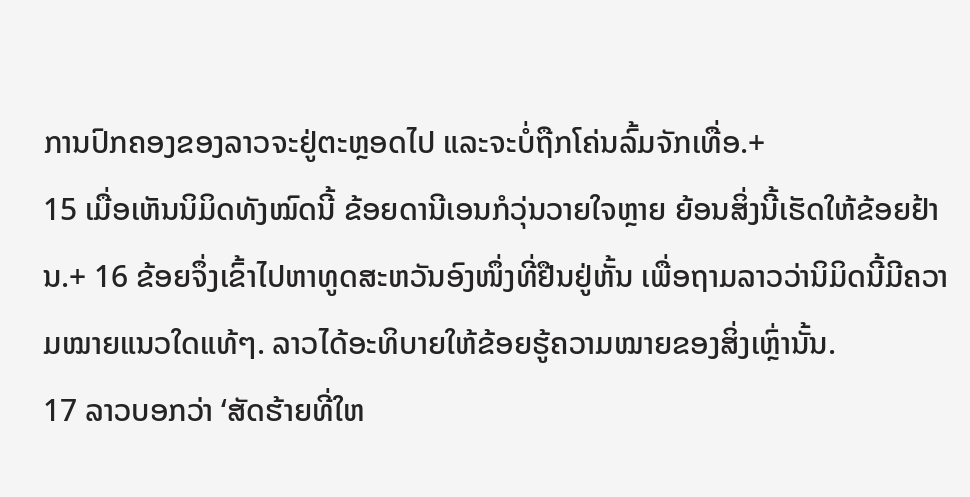ການປົກຄອງຂອງລາວຈະຢູ່ຕະຫຼອດໄປ ແລະຈະບໍ່ຖືກໂຄ່ນລົ້ມຈັກເທື່ອ.+
15 ເມື່ອເຫັນນິມິດທັງໝົດນີ້ ຂ້ອຍດານີເອນກໍວຸ່ນວາຍໃຈຫຼາຍ ຍ້ອນສິ່ງນີ້ເຮັດໃຫ້ຂ້ອຍຢ້ານ.+ 16 ຂ້ອຍຈຶ່ງເຂົ້າໄປຫາທູດສະຫວັນອົງໜຶ່ງທີ່ຢືນຢູ່ຫັ້ນ ເພື່ອຖາມລາວວ່ານິມິດນີ້ມີຄວາມໝາຍແນວໃດແທ້ໆ. ລາວໄດ້ອະທິບາຍໃຫ້ຂ້ອຍຮູ້ຄວາມໝາຍຂອງສິ່ງເຫຼົ່ານັ້ນ.
17 ລາວບອກວ່າ ‘ສັດຮ້າຍທີ່ໃຫ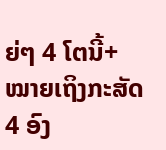ຍ່ໆ 4 ໂຕນີ້+ ໝາຍເຖິງກະສັດ 4 ອົງ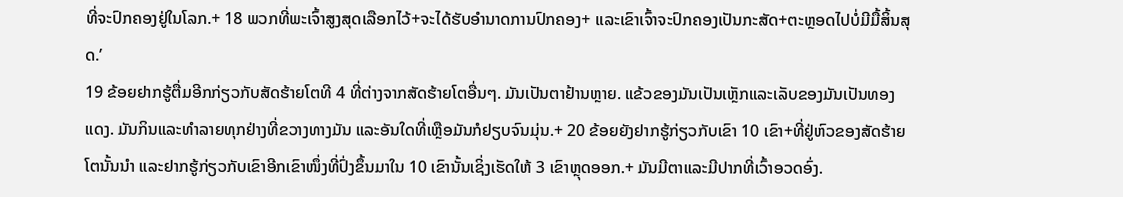ທີ່ຈະປົກຄອງຢູ່ໃນໂລກ.+ 18 ພວກທີ່ພະເຈົ້າສູງສຸດເລືອກໄວ້+ຈະໄດ້ຮັບອຳນາດການປົກຄອງ+ ແລະເຂົາເຈົ້າຈະປົກຄອງເປັນກະສັດ+ຕະຫຼອດໄປບໍ່ມີມື້ສິ້ນສຸດ.’
19 ຂ້ອຍຢາກຮູ້ຕື່ມອີກກ່ຽວກັບສັດຮ້າຍໂຕທີ 4 ທີ່ຕ່າງຈາກສັດຮ້າຍໂຕອື່ນໆ. ມັນເປັນຕາຢ້ານຫຼາຍ. ແຂ້ວຂອງມັນເປັນເຫຼັກແລະເລັບຂອງມັນເປັນທອງແດງ. ມັນກິນແລະທຳລາຍທຸກຢ່າງທີ່ຂວາງທາງມັນ ແລະອັນໃດທີ່ເຫຼືອມັນກໍຢຽບຈົນມຸ່ນ.+ 20 ຂ້ອຍຍັງຢາກຮູ້ກ່ຽວກັບເຂົາ 10 ເຂົາ+ທີ່ຢູ່ຫົວຂອງສັດຮ້າຍໂຕນັ້ນນຳ ແລະຢາກຮູ້ກ່ຽວກັບເຂົາອີກເຂົາໜຶ່ງທີ່ປົ່ງຂຶ້ນມາໃນ 10 ເຂົານັ້ນເຊິ່ງເຮັດໃຫ້ 3 ເຂົາຫຼຸດອອກ.+ ມັນມີຕາແລະມີປາກທີ່ເວົ້າອວດອົ່ງ.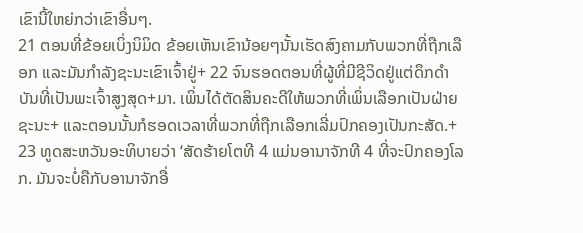ເຂົານີ້ໃຫຍ່ກວ່າເຂົາອື່ນໆ.
21 ຕອນທີ່ຂ້ອຍເບິ່ງນິມິດ ຂ້ອຍເຫັນເຂົານ້ອຍໆນັ້ນເຮັດສົງຄາມກັບພວກທີ່ຖືກເລືອກ ແລະມັນກຳລັງຊະນະເຂົາເຈົ້າຢູ່+ 22 ຈົນຮອດຕອນທີ່ຜູ້ທີ່ມີຊີວິດຢູ່ແຕ່ດຶກດຳບັນທີ່ເປັນພະເຈົ້າສູງສຸດ+ມາ. ເພິ່ນໄດ້ຕັດສິນຄະດີໃຫ້ພວກທີ່ເພິ່ນເລືອກເປັນຝ່າຍຊະນະ+ ແລະຕອນນັ້ນກໍຮອດເວລາທີ່ພວກທີ່ຖືກເລືອກເລີ່ມປົກຄອງເປັນກະສັດ.+
23 ທູດສະຫວັນອະທິບາຍວ່າ ‘ສັດຮ້າຍໂຕທີ 4 ແມ່ນອານາຈັກທີ 4 ທີ່ຈະປົກຄອງໂລກ. ມັນຈະບໍ່ຄືກັບອານາຈັກອື່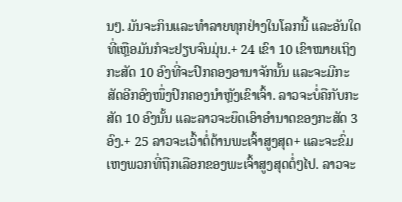ນໆ. ມັນຈະກິນແລະທຳລາຍທຸກຢ່າງໃນໂລກນີ້ ແລະອັນໃດທີ່ເຫຼືອມັນກໍຈະຢຽບຈົນມຸ່ນ.+ 24 ເຂົາ 10 ເຂົາໝາຍເຖິງກະສັດ 10 ອົງທີ່ຈະປົກຄອງອານາຈັກນັ້ນ ແລະຈະມີກະສັດອີກອົງໜຶ່ງປົກຄອງນຳຫຼັງເຂົາເຈົ້າ. ລາວຈະບໍ່ຄືກັບກະສັດ 10 ອົງນັ້ນ ແລະລາວຈະຍຶດເອົາອຳນາດຂອງກະສັດ 3 ອົງ.+ 25 ລາວຈະເວົ້າຕໍ່ຕ້ານພະເຈົ້າສູງສຸດ+ ແລະຈະຂົ່ມເຫງພວກທີ່ຖືກເລືອກຂອງພະເຈົ້າສູງສຸດຕໍ່ໆໄປ. ລາວຈະ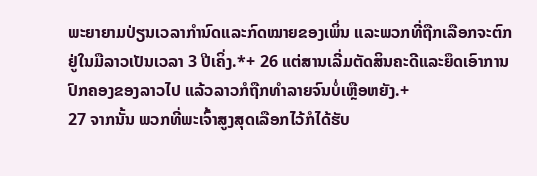ພະຍາຍາມປ່ຽນເວລາກຳນົດແລະກົດໝາຍຂອງເພິ່ນ ແລະພວກທີ່ຖືກເລືອກຈະຕົກຢູ່ໃນມືລາວເປັນເວລາ 3 ປີເຄິ່ງ.*+ 26 ແຕ່ສານເລີ່ມຕັດສິນຄະດີແລະຍຶດເອົາການປົກຄອງຂອງລາວໄປ ແລ້ວລາວກໍຖືກທຳລາຍຈົນບໍ່ເຫຼືອຫຍັງ.+
27 ຈາກນັ້ນ ພວກທີ່ພະເຈົ້າສູງສຸດເລືອກໄວ້ກໍໄດ້ຮັບ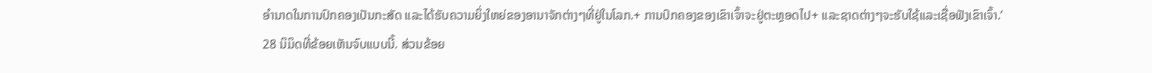ອຳນາດໃນການປົກຄອງເປັນກະສັດ ແລະໄດ້ຮັບຄວາມຍິ່ງໃຫຍ່ຂອງອານາຈັກຕ່າງໆທີ່ຢູ່ໃນໂລກ.+ ການປົກຄອງຂອງເຂົາເຈົ້າຈະຢູ່ຕະຫຼອດໄປ+ ແລະຊາດຕ່າງໆຈະຮັບໃຊ້ແລະເຊື່ອຟັງເຂົາເຈົ້າ.’
28 ນິມິດທີ່ຂ້ອຍເຫັນຈົບແບບນີ້. ສ່ວນຂ້ອຍ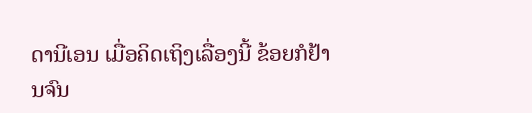ດານີເອນ ເມື່ອຄິດເຖິງເລື່ອງນີ້ ຂ້ອຍກໍຢ້ານຈົນ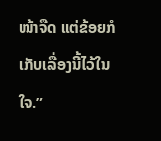ໜ້າຈືດ ແຕ່ຂ້ອຍກໍເກັບເລື່ອງນີ້ໄວ້ໃນໃຈ.”